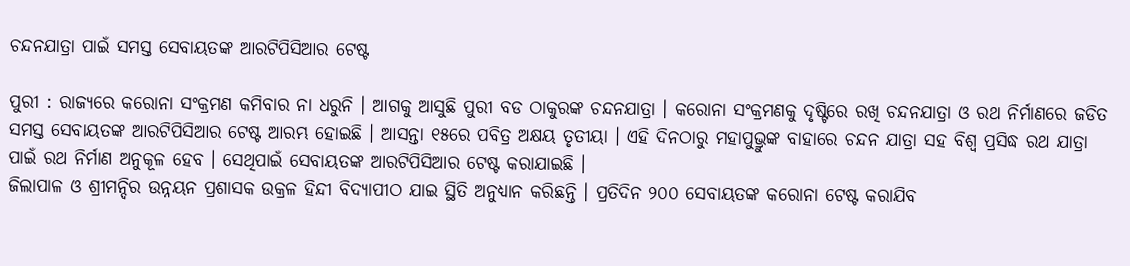ଚନ୍ଦନଯାତ୍ରା ପାଇଁ ସମସ୍ତ ସେବାୟତଙ୍କ ଆରଟିପିସିଆର ଟେଷ୍ଟ

ପୁରୀ : ରାଜ୍ୟରେ କରୋନା ସଂକ୍ରମଣ କମିବାର ନା ଧରୁନି । ଆଗକୁ ଆସୁଛି ପୁରୀ ବଡ ଠାକୁରଙ୍କ ଚନ୍ଦନଯାତ୍ରା । କରୋନା ସଂକ୍ରମଣକୁ ଦୃଷ୍ଟିରେ ରଖି ଚନ୍ଦନଯାତ୍ରା ଓ ରଥ ନିର୍ମାଣରେ ଜଡିତ ସମସ୍ତ ସେବାୟତଙ୍କ ଆରଟିପିସିଆର ଟେଷ୍ଟ ଆରମ୍ଭ ହୋଇଛି । ଆସନ୍ତା ୧୫ରେ ପବିତ୍ର ଅକ୍ଷୟ ତୃତୀୟା । ଏହି ଦିନଠାରୁ ମହାପୁଭ୍ରୁଙ୍କ ବାହାରେ ଚନ୍ଦନ ଯାତ୍ରା ସହ ବିଶ୍ୱ ପ୍ରସିଦ୍ଧ ରଥ ଯାତ୍ରା ପାଇଁ ରଥ ନିର୍ମାଣ ଅନୁକୂଳ ହେବ । ସେଥିପାଇଁ ସେବାୟତଙ୍କ ଆରଟିପିସିଆର ଟେଷ୍ଟ କରାଯାଇଛି ।
ଜିଲାପାଳ ଓ ଶ୍ରୀମନ୍ଦିର ଉନ୍ନୟନ ପ୍ରଶାସକ ଉକ୍ରଳ ହିନ୍ଦୀ ବିଦ୍ୟାପୀଠ ଯାଇ ସ୍ଥିତି ଅନୁଧ୍ୟାନ କରିଛନ୍ତି । ପ୍ରତିଦିନ ୨୦୦ ସେବାୟତଙ୍କ କରୋନା ଟେଷ୍ଟ କରାଯିବ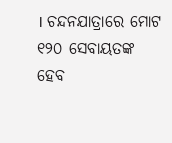। ଚନ୍ଦନଯାତ୍ରାରେ ମୋଟ ୧୨୦ ସେବାୟତଙ୍କ ହେବ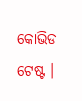କୋଭିଡ ଟେଷ୍ଟ ।